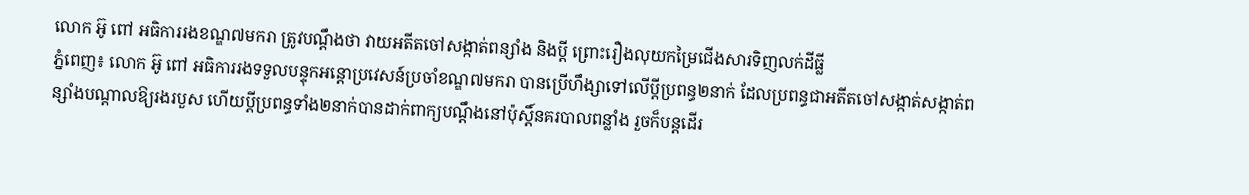លោក អ៊ូ ពៅ អធិការរងខណ្ឌ៧មករា ត្រូវបណ្តឹងថា វាយអតីតចៅសង្កាត់ពន្សាំង និងប្តី ព្រោះរឿងលុយកម្រៃជើងសារទិញលក់ដីធ្លី
ភ្នំពេញ៖ លោក អ៊ូ ពៅ អធិការរងទទួលបន្ទុកអន្ដោប្រវេសន៍ប្រចាំខណ្ឌ៧មករា បានប្រើហឹង្សាទៅលើប្ដីប្រពន្ធ២នាក់ ដែលប្រពន្ធជាអតីតចៅសង្កាត់សង្កាត់ពន្សាំងបណ្ដាលឱ្យរងរបួស ហើយប្ដីប្រពន្ធទាំង២នាក់បានដាក់ពាក្យបណ្ដឹងនៅប៉ុស្ដិ៍នគរបាលពន្លាំង រួចក៏បន្ដដើរ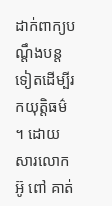ដាក់ពាក្យបណ្ដឹងបន្ដទៀតដើម្បីរកយុត្ដិធម៌ ។ ដោយសារលោក អ៊ូ ពៅ គាត់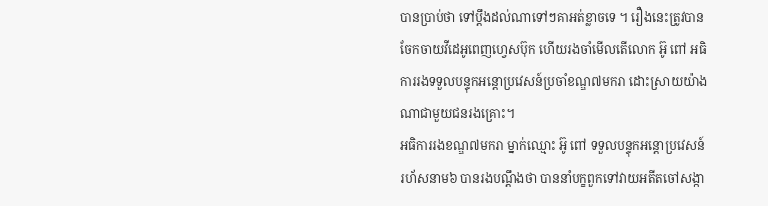បានប្រាប់ថា ទៅប្ដឹងដល់ណាទៅៗគាអត់ខ្លាចទេ ។ រឿងនេះត្រូវបានចែកចាយវីដេអូពេញហ្វេសប៊ុក ហើយរងចាំមើលតើលោក អ៊ូ ពៅ អធិការរងទទួលបន្ទុកអន្ដោប្រវេសន៍ប្រចាំខណ្ឌ៧មករា ដោះស្រាយយ៉ាងណាជាមួយជនរងគ្រោះ។
អធិការរងខណ្ឌ៧មករា ម្នាក់ឈ្មោះ អ៊ូ ពៅ ទទួលបន្ទុកអន្ដោប្រវេសន៍ រហ័សនាម៦ បានរងបណ្តឹងថា បាននាំបក្ខពួកទៅវាយអតីតចៅសង្កា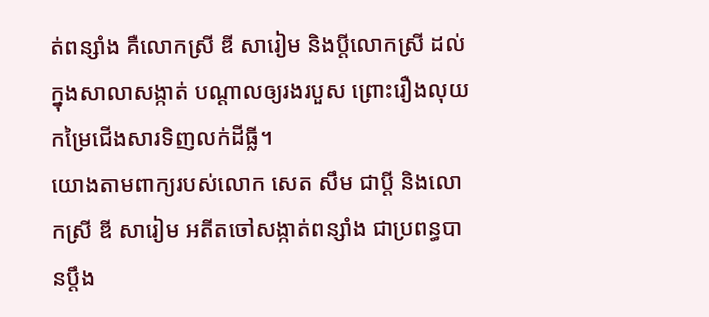ត់ពន្សាំង គឺលោកស្រី ឌី សារៀម និងប្តីលោកស្រី ដល់ក្នុងសាលាសង្កាត់ បណ្តាលឲ្យរងរបួស ព្រោះរឿងលុយកម្រៃជើងសារទិញលក់ដីធ្លី។
យោងតាមពាក្យរបស់លោក សេត សឹម ជាប្តី និងលោកស្រី ឌី សារៀម អតីតចៅសង្កាត់ពន្សាំង ជាប្រពន្ធបានប្តឹង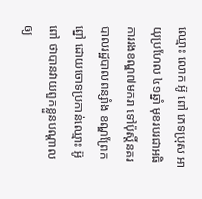ឈ្មោះ លោក អ៊ូ ពៅ ភេទប្រុស អាយុប្រហែល ៤១ឆ្នាំ មុខរបរជាអធិការរងខណ្ឌ៧មករា ទៅប៉ុស្តិ៍នគរបាលរដ្ឋបាលពន្សាំង ខណ្ឌព្រែកព្នៅ ដោយចោទប្រកាន់ឈ្មោះ អ៊ូ ពៅ ថាបានវាយពួកខ្លួនបណ្តាលឲ្យ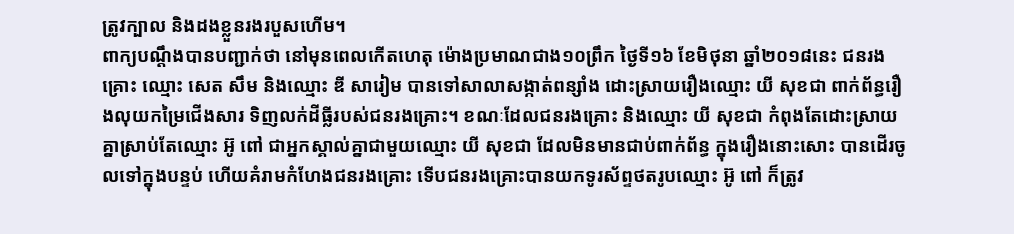ត្រូវក្បាល និងដងខ្លួនរងរបួសហើម។
ពាក្យបណ្តឹងបានបញ្ជាក់ថា នៅមុនពេលកើតហេតុ ម៉ោងប្រមាណជាង១០ព្រឹក ថ្ងៃទី១៦ ខែមិថុនា ឆ្នាំ២០១៨នេះ ជនរងគ្រោះ ឈ្មោះ សេត សឹម និងឈ្មោះ ឌី សារៀម បានទៅសាលាសង្កាត់ពន្សាំង ដោះស្រាយរឿងឈ្មោះ យី សុខជា ពាក់ព័ន្ធរឿងលុយកម្រៃជើងសារ ទិញលក់ដីធ្លីរបស់ជនរងគ្រោះ។ ខណៈដែលជនរងគ្រោះ និងឈ្មោះ យី សុខជា កំពុងតែដោះស្រាយគ្នាស្រាប់តែឈ្មោះ អ៊ូ ពៅ ជាអ្នកស្គាល់គ្នាជាមួយឈ្មោះ យី សុខជា ដែលមិនមានជាប់ពាក់ព័ន្ធ ក្នុងរឿងនោះសោះ បានដើរចូលទៅក្នុងបន្ទប់ ហើយគំរាមកំហែងជនរងគ្រោះ ទើបជនរងគ្រោះបានយកទូរស័ព្ទថតរូបឈ្មោះ អ៊ូ ពៅ ក៏ត្រូវ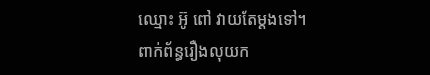ឈ្មោះ អ៊ូ ពៅ វាយតែម្តងទៅ។
ពាក់ព័ន្ធរឿងលុយក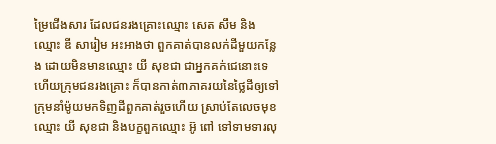ម្រៃជើងសារ ដែលជនរងគ្រោះឈ្មោះ សេត សឹម និងឈ្មោះ ឌី សារៀម អះអាងថា ពួកគាត់បានលក់ដីមួយកន្លែង ដោយមិនមានឈ្មោះ យី សុខជា ជាអ្នកគក់ជេនោះទេ ហើយក្រុមជនរងគ្រោះ ក៏បានកាត់៣ភាគរយនៃថ្លៃដីឲ្យទៅក្រុមនាំម៉ូយមកទិញដីពួកគាត់រួចហើយ ស្រាប់តែលេចមុខ ឈ្មោះ យី សុខជា និងបក្ខពួកឈ្មោះ អ៊ូ ពៅ ទៅទាមទារលុ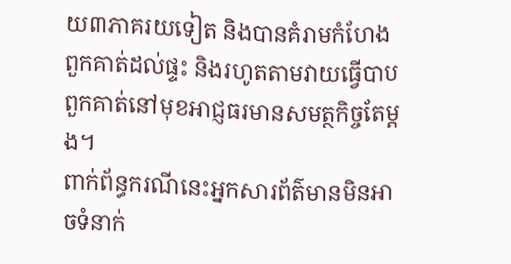យ៣ភាគរយទៀត និងបានគំរាមកំហែងពួកគាត់ដល់ផ្ទះ និងរហូតតាមវាយធ្វើបាប ពួកគាត់នៅមុខអាជ្ញធរមានសមត្ថកិច្ចតែម្តង។
ពាក់ព័ន្ធករណីនេះអ្នកសារព័ត៌មានមិនអាចទំនាក់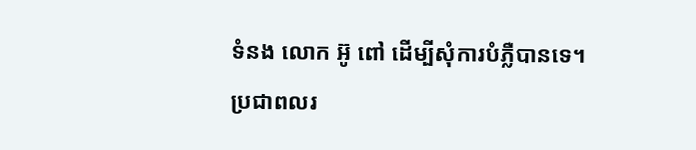ទំនង លោក អ៊ូ ពៅ ដើម្បីសុំការបំភ្លឺបានទេ។
ប្រជាពលរ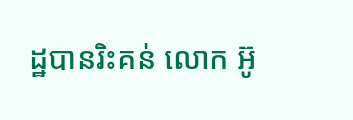ដ្ឋបានរិះគន់ លោក អ៊ូ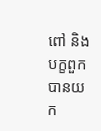ពៅ និងបក្ខពួក បានយក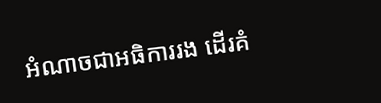អំណាចជាអធិការរង ដើរគំ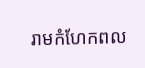រាមកំហែកពល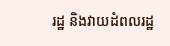រដ្ឋ និងវាយដំពលរដ្ឋ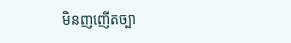មិនញញើតច្បា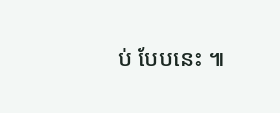ប់ បែបនេះ ៕